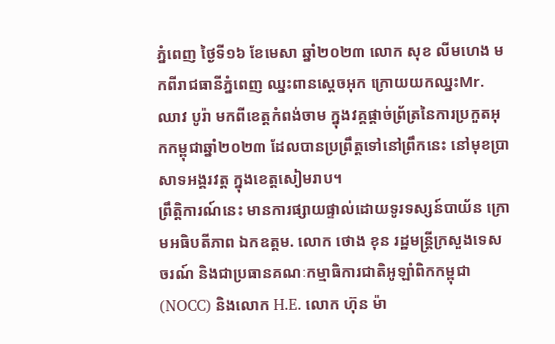ភ្នំពេញ ថ្ងៃទី១៦ ខែមេសា ឆ្នាំ២០២៣ លោក សុខ លីមហេង មកពីរាជធានីភ្នំពេញ ឈ្នះពានស្ដេចអុក ក្រោយយកឈ្នះMr. ឈាវ បូរ៉ា មកពីខេត្តកំពង់ចាម ក្នុងវគ្គផ្ដាច់ព្រ័ត្រនៃការប្រកួតអុកកម្ពុជាឆ្នាំ២០២៣ ដែលបានប្រព្រឹត្តទៅនៅព្រឹកនេះ នៅមុខប្រាសាទអង្គរវត្ត ក្នុងខេត្តសៀមរាប។
ព្រឹត្តិការណ៍នេះ មានការផ្សាយផ្ទាល់ដោយទូរទស្សន៍បាយ័ន ក្រោមអធិបតីភាព ឯកឧត្តម. លោក ថោង ខុន រដ្ឋមន្ត្រីក្រសួងទេសចរណ៍ និងជាប្រធានគណៈកម្មាធិការជាតិអូឡាំពិកកម្ពុជា (NOCC) និងលោក H.E. លោក ហ៊ុន ម៉ា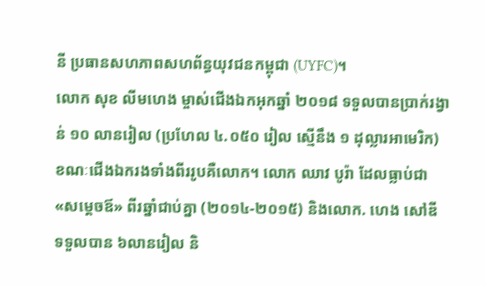នី ប្រធានសហភាពសហព័ន្ធយុវជនកម្ពុជា (UYFC)។
លោក សុខ លីមហេង ម្ចាស់ជើងឯកអុកឆ្នាំ ២០១៨ ទទួលបានប្រាក់រង្វាន់ ១០ លានរៀល (ប្រហែល ៤.០៥០ រៀល ស្មើនឹង ១ ដុល្លារអាមេរិក) ខណៈជើងឯករងទាំងពីររូបគឺលោក។ លោក ឈាវ បូរ៉ា ដែលធ្លាប់ជា «សម្ដេចឪ» ពីរឆ្នាំជាប់គ្នា (២០១៤-២០១៥) និងលោក. ហេង សៅឌី ទទួលបាន ៦លានរៀល និ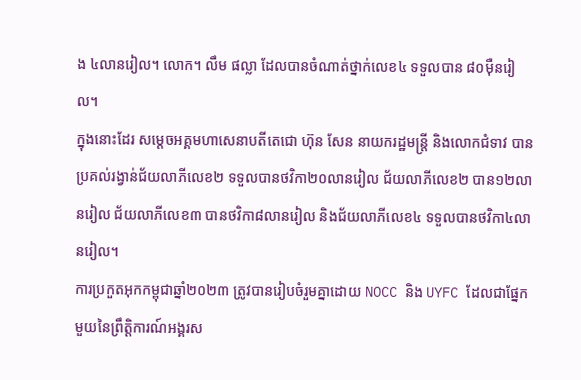ង ៤លានរៀល។ លោក។ លឹម ផល្លា ដែលបានចំណាត់ថ្នាក់លេខ៤ ទទួលបាន ៨០ម៉ឺនរៀល។
ក្នុងនោះដែរ សម្តេចអគ្គមហាសេនាបតីតេជោ ហ៊ុន សែន នាយករដ្ឋមន្ត្រី និងលោកជំទាវ បានប្រគល់រង្វាន់ជ័យលាភីលេខ២ ទទួលបានថវិកា២០លានរៀល ជ័យលាភីលេខ២ បាន១២លានរៀល ជ័យលាភីលេខ៣ បានថវិកា៨លានរៀល និងជ័យលាភីលេខ៤ ទទួលបានថវិកា៤លានរៀល។
ការប្រកួតអុកកម្ពុជាឆ្នាំ២០២៣ ត្រូវបានរៀបចំរួមគ្នាដោយ NOCC និង UYFC ដែលជាផ្នែកមួយនៃព្រឹត្តិការណ៍អង្គរស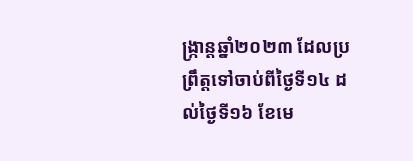ង្ក្រាន្តឆ្នាំ២០២៣ ដែលប្រព្រឹត្តទៅចាប់ពីថ្ងៃទី១៤ ដល់ថ្ងៃទី១៦ ខែមេ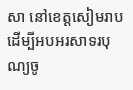សា នៅខេត្តសៀមរាប ដើម្បីអបអរសាទរបុណ្យចូ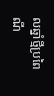លឆ្នាំថ្មីប្រពៃណី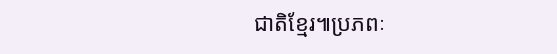ជាតិខ្មែរ៕ប្រភពៈ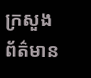ក្រសួងព័ត៌មាន